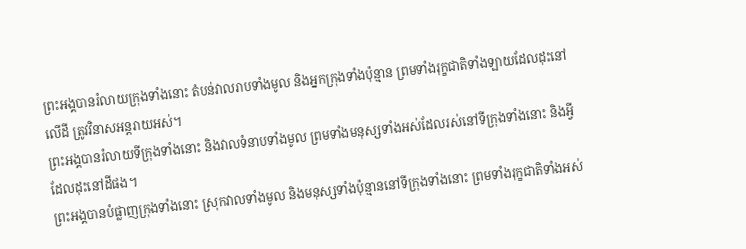ព្រះអង្គបានរំលាយក្រុងទាំងនោះ តំបន់វាលរាបទាំងមូល និងអ្នកក្រុងទាំងប៉ុន្មាន ព្រមទាំងរុក្ខជាតិទាំងឡាយដែលដុះនៅលើដី ត្រូវវិនាសអន្តរាយអស់។
ព្រះអង្គបានរំលាយទីក្រុងទាំងនោះ និងវាលទំនាបទាំងមូល ព្រមទាំងមនុស្សទាំងអស់ដែលរស់នៅទីក្រុងទាំងនោះ និងអ្វីដែលដុះនៅដីផង។
ព្រះអង្គបានបំផ្លាញក្រុងទាំងនោះ ស្រុកវាលទាំងមូល និងមនុស្សទាំងប៉ុន្មាននៅទីក្រុងទាំងនោះ ព្រមទាំងរុក្ខជាតិទាំងអស់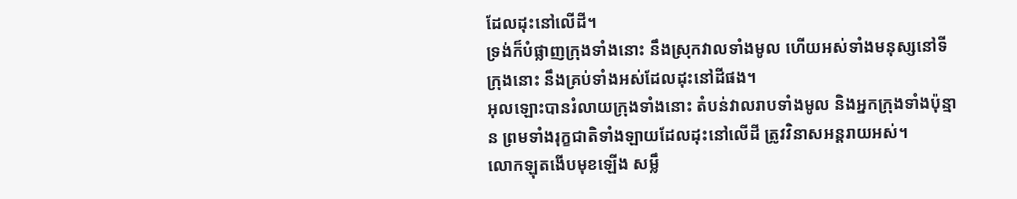ដែលដុះនៅលើដី។
ទ្រង់ក៏បំផ្លាញក្រុងទាំងនោះ នឹងស្រុកវាលទាំងមូល ហើយអស់ទាំងមនុស្សនៅទីក្រុងនោះ នឹងគ្រប់ទាំងអស់ដែលដុះនៅដីផង។
អុលឡោះបានរំលាយក្រុងទាំងនោះ តំបន់វាលរាបទាំងមូល និងអ្នកក្រុងទាំងប៉ុន្មាន ព្រមទាំងរុក្ខជាតិទាំងឡាយដែលដុះនៅលើដី ត្រូវវិនាសអន្តរាយអស់។
លោកឡុតងើបមុខឡើង សម្លឹ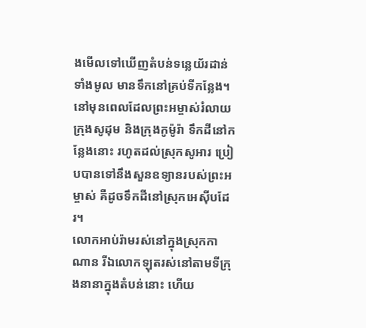ងមើលទៅឃើញតំបន់ទន្លេយ័រដាន់ទាំងមូល មានទឹកនៅគ្រប់ទីកន្លែង។ នៅមុនពេលដែលព្រះអម្ចាស់រំលាយក្រុងសូដុម និងក្រុងកូម៉ូរ៉ា ទឹកដីនៅកន្លែងនោះ រហូតដល់ស្រុកសូអារ ប្រៀបបានទៅនឹងសួនឧទ្យានរបស់ព្រះអម្ចាស់ គឺដូចទឹកដីនៅស្រុកអេស៊ីបដែរ។
លោកអាប់រ៉ាមរស់នៅក្នុងស្រុកកាណាន រីឯលោកឡុតរស់នៅតាមទីក្រុងនានាក្នុងតំបន់នោះ ហើយ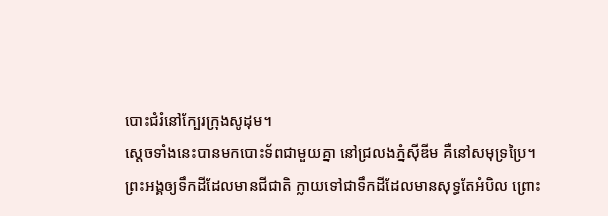បោះជំរំនៅក្បែរក្រុងសូដុម។
ស្ដេចទាំងនេះបានមកបោះទ័ពជាមួយគ្នា នៅជ្រលងភ្នំស៊ីឌីម គឺនៅសមុទ្រប្រៃ។
ព្រះអង្គឲ្យទឹកដីដែលមានជីជាតិ ក្លាយទៅជាទឹកដីដែលមានសុទ្ធតែអំបិល ព្រោះ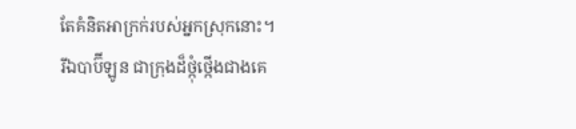តែគំនិតអាក្រក់របស់អ្នកស្រុកនោះ។
រីឯបាប៊ីឡូន ជាក្រុងដ៏ថ្កុំថ្កើងជាងគេ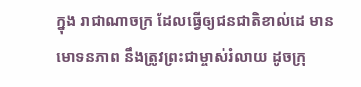ក្នុង រាជាណាចក្រ ដែលធ្វើឲ្យជនជាតិខាល់ដេ មានមោទនភាព នឹងត្រូវព្រះជាម្ចាស់រំលាយ ដូចក្រុ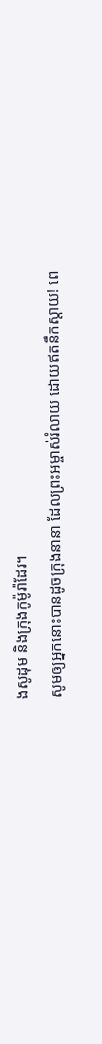ងសូដុម និងក្រុងកូម៉ូរ៉ាដែរ។
សូមឲ្យអ្នកនោះបានដូចក្រុងនានា ដែលព្រះអម្ចាស់រំលាយ ដោយឥតនឹកស្ដាយ! ពេ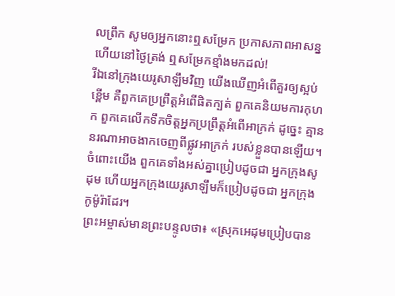លព្រឹក សូមឲ្យអ្នកនោះឮសម្រែក ប្រកាសភាពអាសន្ន ហើយនៅថ្ងៃត្រង់ ឮសម្រែកខ្មាំងមកដល់!
រីឯនៅក្រុងយេរូសាឡឹមវិញ យើងឃើញអំពើគួរឲ្យស្អប់ខ្ពើម គឺពួកគេប្រព្រឹត្តអំពើផិតក្បត់ ពួកគេនិយមការកុហក ពួកគេលើកទឹកចិត្តអ្នកប្រព្រឹត្តអំពើអាក្រក់ ដូច្នេះ គ្មាននរណាអាចងាកចេញពីផ្លូវអាក្រក់ របស់ខ្លួនបានឡើយ។ ចំពោះយើង ពួកគេទាំងអស់គ្នាប្រៀបដូចជា អ្នកក្រុងសូដុម ហើយអ្នកក្រុងយេរូសាឡឹមក៏ប្រៀបដូចជា អ្នកក្រុងកូម៉ូរ៉ាដែរ។
ព្រះអម្ចាស់មានព្រះបន្ទូលថា៖ «ស្រុកអេដុមប្រៀបបាន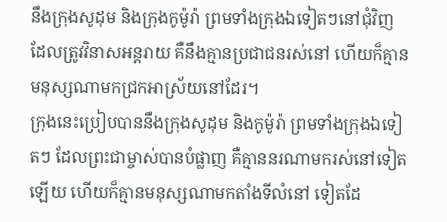នឹងក្រុងសូដុម និងក្រុងកូម៉ូរ៉ា ព្រមទាំងក្រុងឯទៀតៗនៅជុំវិញ ដែលត្រូវវិនាសអន្តរាយ គឺនឹងគ្មានប្រជាជនរស់នៅ ហើយក៏គ្មានមនុស្សណាមកជ្រកអាស្រ័យនៅដែរ។
ក្រុងនេះប្រៀបបាននឹងក្រុងសូដុម និងកូម៉ូរ៉ា ព្រមទាំងក្រុងឯទៀតៗ ដែលព្រះជាម្ចាស់បានបំផ្លាញ គឺគ្មាននរណាមករស់នៅទៀតឡើយ ហើយក៏គ្មានមនុស្សណាមកតាំងទីលំនៅ ទៀតដែ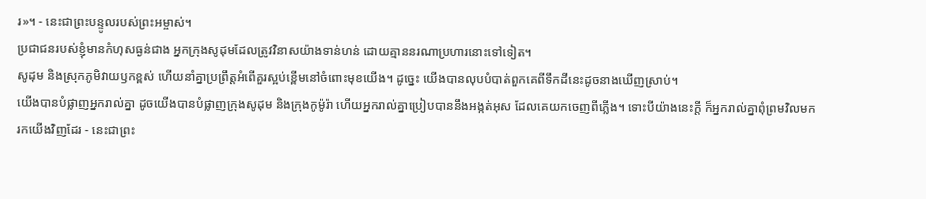រ»។ - នេះជាព្រះបន្ទូលរបស់ព្រះអម្ចាស់។
ប្រជាជនរបស់ខ្ញុំមានកំហុសធ្ងន់ជាង អ្នកក្រុងសូដុមដែលត្រូវវិនាសយ៉ាងទាន់ហន់ ដោយគ្មាននរណាប្រហារនោះទៅទៀត។
សូដុម និងស្រុកភូមិវាយឫកខ្ពស់ ហើយនាំគ្នាប្រព្រឹត្តអំពើគួរស្អប់ខ្ពើមនៅចំពោះមុខយើង។ ដូច្នេះ យើងបានលុបបំបាត់ពួកគេពីទឹកដីនេះដូចនាងឃើញស្រាប់។
យើងបានបំផ្លាញអ្នករាល់គ្នា ដូចយើងបានបំផ្លាញក្រុងសូដុម និងក្រុងកូម៉ូរ៉ា ហើយអ្នករាល់គ្នាប្រៀបបាននឹងអង្កត់អុស ដែលគេយកចេញពីភ្លើង។ ទោះបីយ៉ាងនេះក្ដី ក៏អ្នករាល់គ្នាពុំព្រមវិលមករកយើងវិញដែរ - នេះជាព្រះ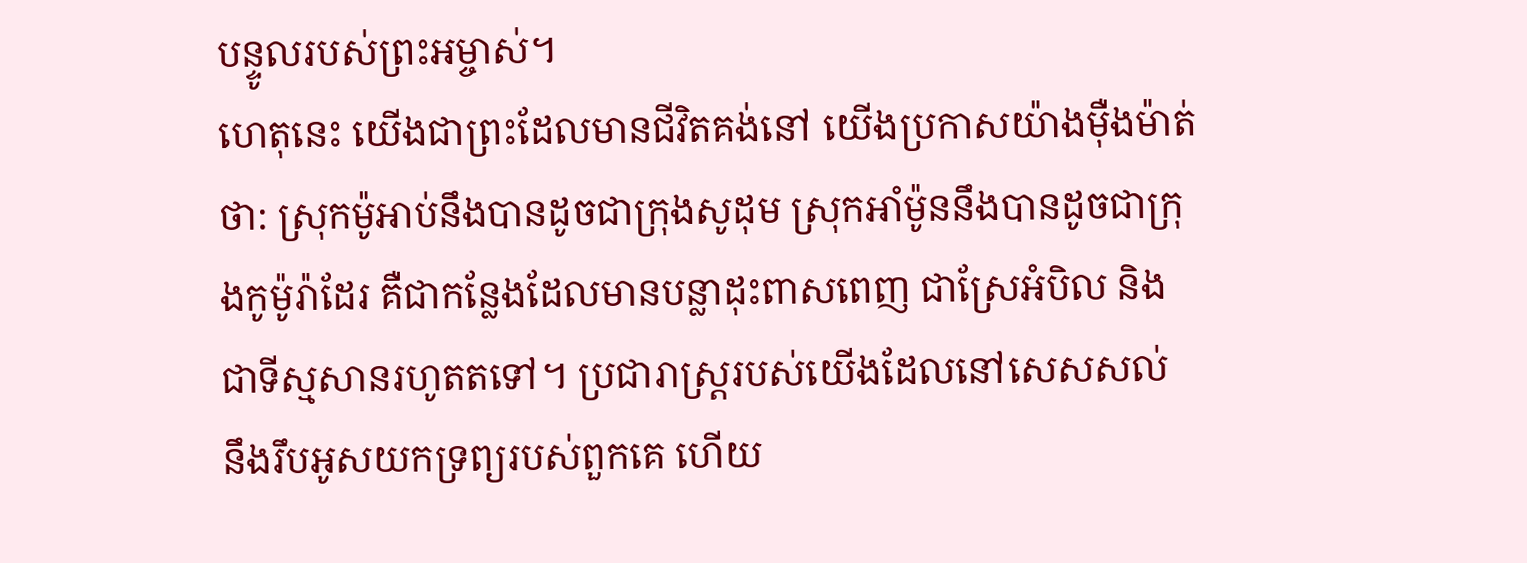បន្ទូលរបស់ព្រះអម្ចាស់។
ហេតុនេះ យើងជាព្រះដែលមានជីវិតគង់នៅ យើងប្រកាសយ៉ាងម៉ឺងម៉ាត់ថា: ស្រុកម៉ូអាប់នឹងបានដូចជាក្រុងសូដុម ស្រុកអាំម៉ូននឹងបានដូចជាក្រុងកូម៉ូរ៉ាដែរ គឺជាកន្លែងដែលមានបន្លាដុះពាសពេញ ជាស្រែអំបិល និងជាទីស្មសានរហូតតទៅ។ ប្រជារាស្ត្ររបស់យើងដែលនៅសេសសល់ នឹងរឹបអូសយកទ្រព្យរបស់ពួកគេ ហើយ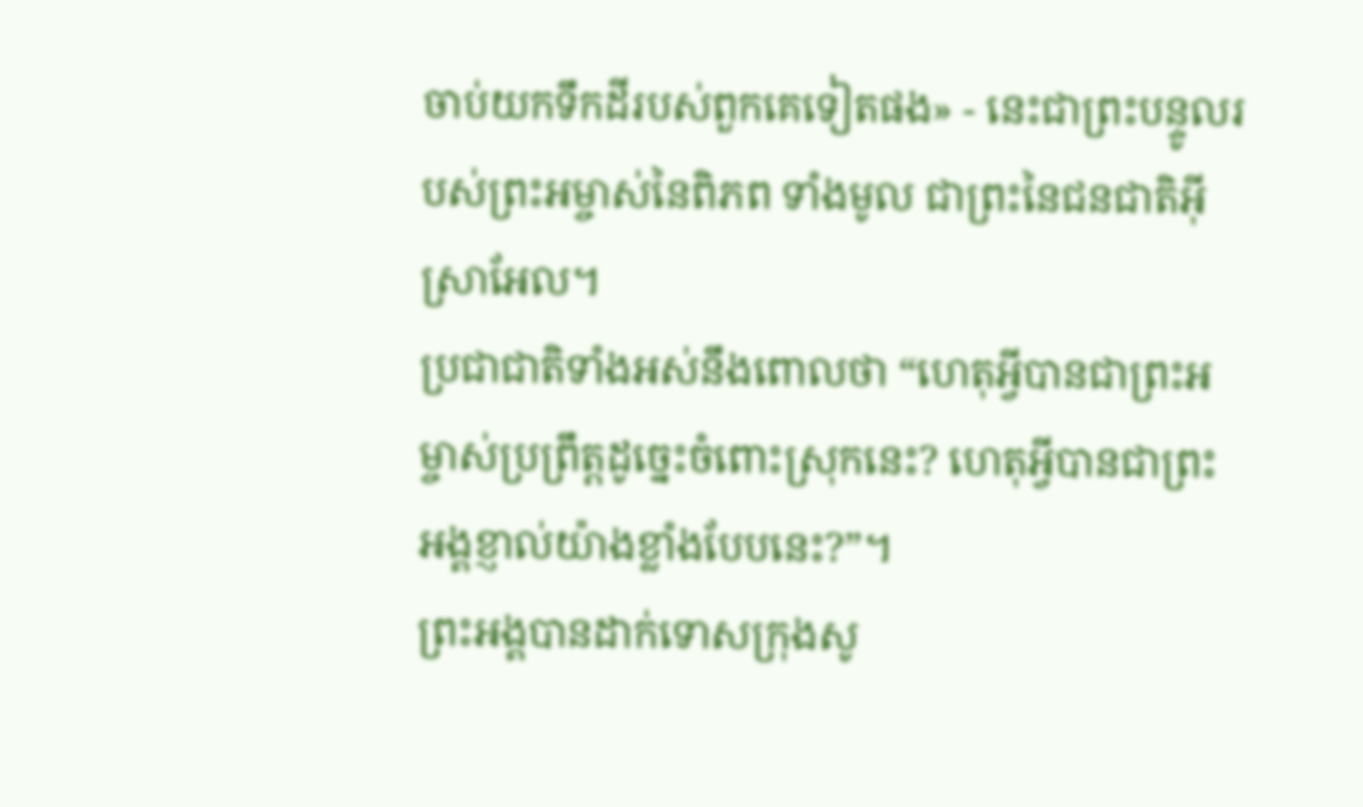ចាប់យកទឹកដីរបស់ពួកគេទៀតផង» - នេះជាព្រះបន្ទូលរបស់ព្រះអម្ចាស់នៃពិភព ទាំងមូល ជាព្រះនៃជនជាតិអ៊ីស្រាអែល។
ប្រជាជាតិទាំងអស់នឹងពោលថា “ហេតុអ្វីបានជាព្រះអម្ចាស់ប្រព្រឹត្តដូច្នេះចំពោះស្រុកនេះ? ហេតុអ្វីបានជាព្រះអង្គខ្ញាល់យ៉ាងខ្លាំងបែបនេះ?”។
ព្រះអង្គបានដាក់ទោសក្រុងសូ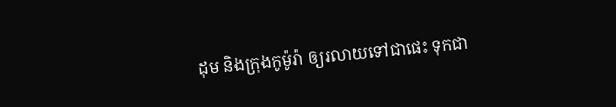ដុម និងក្រុងកូម៉ូរ៉ា ឲ្យរលាយទៅជាផេះ ទុកជា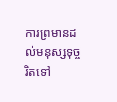ការព្រមានដល់មនុស្សទុច្ចរិតទៅ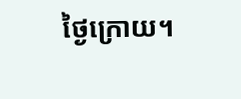ថ្ងៃក្រោយ។